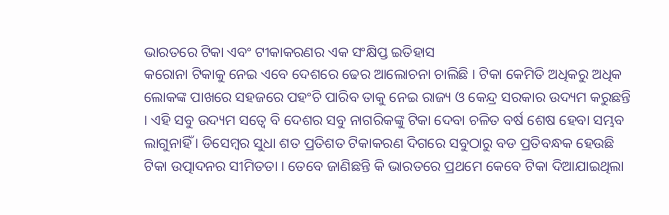ଭାରତରେ ଟିକା ଏବଂ ଟୀକାକରଣର ଏକ ସଂକ୍ଷିପ୍ତ ଇତିହାସ
କରୋନା ଟିକାକୁ ନେଇ ଏବେ ଦେଶରେ ଢେର ଆଲୋଚନା ଚାଲିଛି । ଟିକା କେମିତି ଅଧିକରୁ ଅଧିକ ଲୋକଙ୍କ ପାଖରେ ସହଜରେ ପହଂଚି ପାରିବ ତାକୁ ନେଇ ରାଜ୍ୟ ଓ କେନ୍ଦ୍ର ସରକାର ଉଦ୍ୟମ କରୁଛନ୍ତି । ଏହି ସବୁ ଉଦ୍ୟମ ସତ୍ୱେ ବି ଦେଶର ସବୁ ନାଗରିକଙ୍କୁ ଟିକା ଦେବା ଚଳିତ ବର୍ଷ ଶେଷ ହେବା ସମ୍ଭବ ଲାଗୁନାହିଁ । ଡିସେମ୍ବର ସୁଧା ଶତ ପ୍ରତିଶତ ଟିକାକରଣ ଦିଗରେ ସବୁଠାରୁ ବଡ ପ୍ରତିବନ୍ଧକ ହେଉଛି ଟିକା ଉତ୍ପାଦନର ସୀମିତତା । ତେବେ ଜାଣିଛନ୍ତି କି ଭାରତରେ ପ୍ରଥମେ କେବେ ଟିକା ଦିଆଯାଇଥିଲା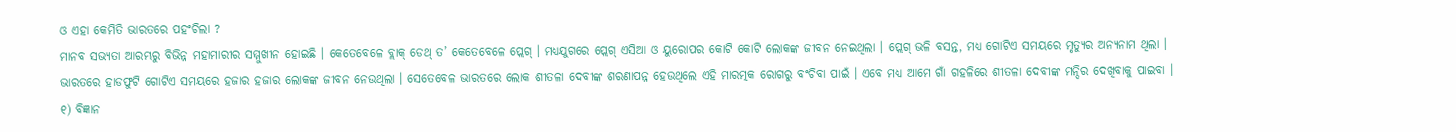ଓ ଏହା କେମିତି ଭାରତରେ ପହଂଚିଲା ?
ମାନବ ସଭ୍ୟତା ଆରମ୍ଭରୁ ବିଭିନ୍ନ ମହାମାରୀର ସମ୍ମୁଖୀନ ହୋଇଛି । କେତେବେଳେ ବ୍ଲାକ୍ ଡେଥ୍ ତ’ କେତେବେଳେ ପ୍ଲେଗ୍ । ମଧ୍ୟଯୁଗରେ ପ୍ଲେଗ୍ ଏସିଆ ଓ ୟୁରୋପର କୋଟି କୋଟି ଲୋକଙ୍କ ଜୀବନ ନେଇଥିଲା । ପ୍ଲେଗ୍ ଭଳି ବସନ୍ତ, ମଧ୍ୟ ଗୋଟିଏ ସମୟରେ ମୃତ୍ୟୁର ଅନ୍ୟନାମ ଥିଲା । ଭାରତରେ ହାଡଫୁଟି ଗୋଟିଏ ସମୟରେ ହଜାର ହଜାର ଲୋକଙ୍କ ଜୀବନ ନେଉଥିଲା । ସେତେବେଳ ଭାରତରେ ଲୋକ ଶୀତଳା ଦେବୀଙ୍କ ଶରଣାପନ୍ନ ହେଉଥିଲେ ଏହି ମାରତ୍ମକ ରୋଗରୁ ବଂଚିବା ପାଇଁ । ଏବେ ମଧ୍ୟ ଆମେ ଗାଁ ଗହଳିରେ ଶୀତଳା ଦେବୀଙ୍କ ମନ୍ଦିର ଦେଖିବାକୁ ପାଇବା ।
୧) ବିଜ୍ଞାନ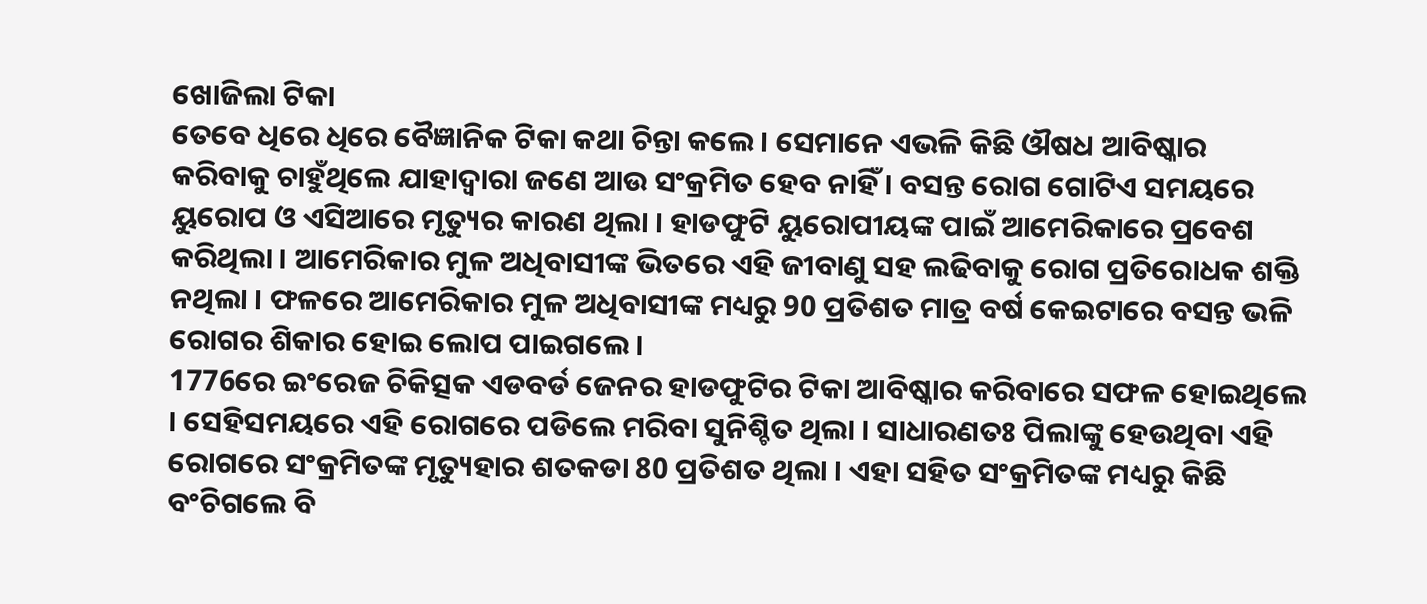ଖୋଜିଲା ଟିକା
ତେବେ ଧିରେ ଧିରେ ବୈଜ୍ଞାନିକ ଟିକା କଥା ଚିନ୍ତା କଲେ । ସେମାନେ ଏଭଳି କିଛି ଔଷଧ ଆବିଷ୍କାର କରିବାକୁ ଚାହୁଁଥିଲେ ଯାହାଦ୍ୱାରା ଜଣେ ଆଉ ସଂକ୍ରମିତ ହେବ ନାହିଁ । ବସନ୍ତ ରୋଗ ଗୋଟିଏ ସମୟରେ ୟୁରୋପ ଓ ଏସିଆରେ ମୃତ୍ୟୁର କାରଣ ଥିଲା । ହାଡଫୁଟି ୟୁରୋପୀୟଙ୍କ ପାଇଁ ଆମେରିକାରେ ପ୍ରବେଶ କରିଥିଲା । ଆମେରିକାର ମୁଳ ଅଧିବାସୀଙ୍କ ଭିତରେ ଏହି ଜୀବାଣୁ ସହ ଲଢିବାକୁ ରୋଗ ପ୍ରତିରୋଧକ ଶକ୍ତି ନଥିଲା । ଫଳରେ ଆମେରିକାର ମୁଳ ଅଧିବାସୀଙ୍କ ମଧ୍ୟରୁ 90 ପ୍ରତିଶତ ମାତ୍ର ବର୍ଷ କେଇଟାରେ ବସନ୍ତ ଭଳି ରୋଗର ଶିକାର ହୋଇ ଲୋପ ପାଇଗଲେ ।
1776ରେ ଇଂରେଜ ଚିକିତ୍ସକ ଏଡବର୍ଡ ଜେନର ହାଡଫୁଟିର ଟିକା ଆବିଷ୍କାର କରିବାରେ ସଫଳ ହୋଇଥିଲେ । ସେହିସମୟରେ ଏହି ରୋଗରେ ପଡିଲେ ମରିବା ସୁନିଶ୍ଚିତ ଥିଲା । ସାଧାରଣତଃ ପିଲାଙ୍କୁ ହେଉଥିବା ଏହି ରୋଗରେ ସଂକ୍ରମିତଙ୍କ ମୃତ୍ୟୁହାର ଶତକଡା 80 ପ୍ରତିଶତ ଥିଲା । ଏହା ସହିତ ସଂକ୍ରମିତଙ୍କ ମଧ୍ୟରୁ କିଛି ବଂଚିଗଲେ ବି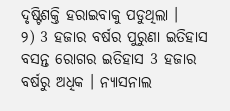ଦୃଷ୍ଟିଶକ୍ତି ହରାଇବାକୁ ପଡୁଥିଲା ।
୨) 3 ହଜାର ବର୍ଷର ପୁରୁଣା ଇତିହାସ
ବସନ୍ତ ରୋଗର ଇତିହାସ 3 ହଜାର ବର୍ଷରୁ ଅଧିକ । ନ୍ୟାସନାଲ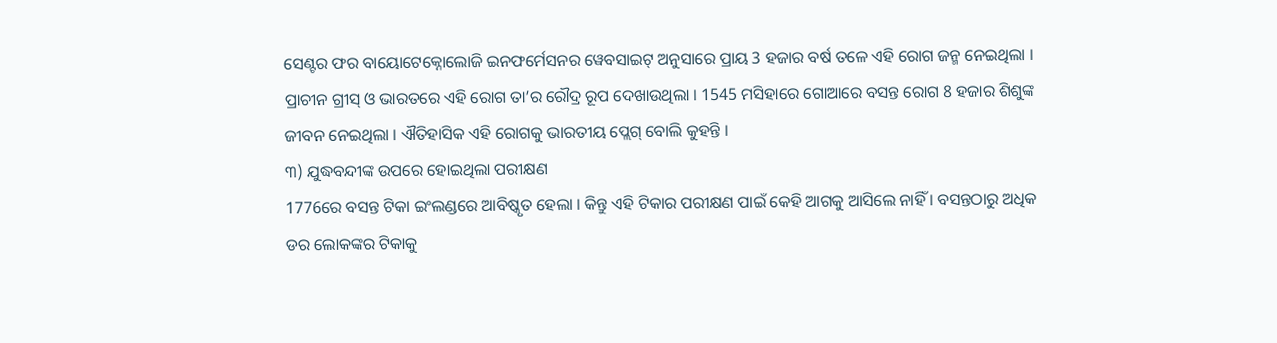ସେଣ୍ଟର ଫର ବାୟୋଟେକ୍ନୋଲୋଜି ଇନଫର୍ମେସନର ୱେବସାଇଟ୍ ଅନୁସାରେ ପ୍ରାୟ 3 ହଜାର ବର୍ଷ ତଳେ ଏହି ରୋଗ ଜନ୍ମ ନେଇଥିଲା । ପ୍ରାଚୀନ ଗ୍ରୀସ୍ ଓ ଭାରତରେ ଏହି ରୋଗ ତା’ର ରୌଦ୍ର ରୂପ ଦେଖାଉଥିଲା । 1545 ମସିହାରେ ଗୋଆରେ ବସନ୍ତ ରୋଗ 8 ହଜାର ଶିଶୁଙ୍କ ଜୀବନ ନେଇଥିଲା । ଐତିହାସିକ ଏହି ରୋଗକୁ ଭାରତୀୟ ପ୍ଲେଗ୍ ବୋଲି କୁହନ୍ତି ।
୩) ଯୁଦ୍ଧବନ୍ଦୀଙ୍କ ଉପରେ ହୋଇଥିଲା ପରୀକ୍ଷଣ
1776ରେ ବସନ୍ତ ଟିକା ଇଂଲଣ୍ଡରେ ଆବିଷ୍କୃତ ହେଲା । କିନ୍ତୁ ଏହି ଟିକାର ପରୀକ୍ଷଣ ପାଇଁ କେହି ଆଗକୁ ଆସିଲେ ନାହିଁ । ବସନ୍ତଠାରୁ ଅଧିକ ଡର ଲୋକଙ୍କର ଟିକାକୁ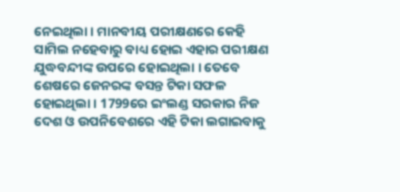ନେଇଥିଲା । ମାନବୀୟ ପରୀକ୍ଷଣରେ କେହି ସାମିଲ ନହେବାରୁ ବାଧ୍ୟ ହୋଇ ଏହାର ପରୀକ୍ଷଣ ଯୁଦ୍ଧବନ୍ଦୀଙ୍କ ଉପରେ ହୋଇଥିଲା । ତେବେ ଶେଷରେ ଜେନରଙ୍କ ବସନ୍ତ ଟିକା ସଫଳ ହୋଇଥିଲା । 1799ରେ ଇଂଲଣ୍ଡ ସରକାର ନିଜ ଦେଶ ଓ ଉପନିବେଶରେ ଏହି ଟିକା ଲଗାଇବାକୁ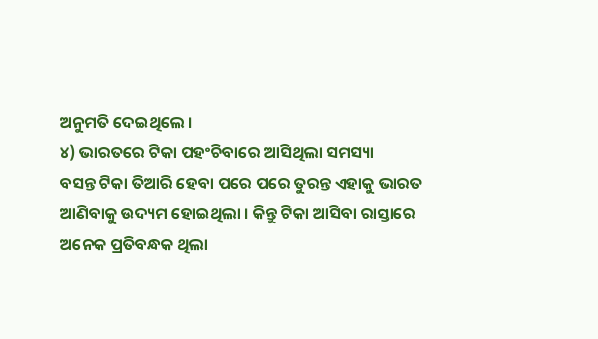ଅନୁମତି ଦେଇଥିଲେ ।
୪) ଭାରତରେ ଟିକା ପହଂଚିବାରେ ଆସିଥିଲା ସମସ୍ୟା
ବସନ୍ତ ଟିକା ତିଆରି ହେବା ପରେ ପରେ ତୁରନ୍ତ ଏହାକୁ ଭାରତ ଆଣିବାକୁ ଉଦ୍ୟମ ହୋଇଥିଲା । କିନ୍ତୁ ଟିକା ଆସିବା ରାସ୍ତାରେ ଅନେକ ପ୍ରତିବନ୍ଧକ ଥିଲା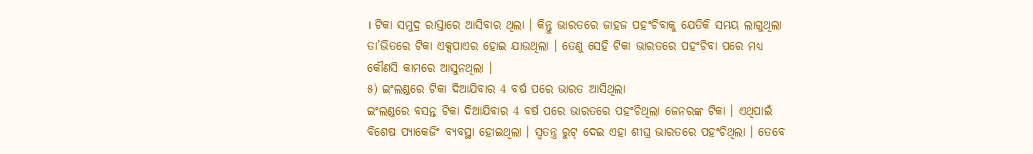। ଟିକା ସମୁଦ୍ର ରାସ୍ତାରେ ଆସିବାର ଥିଲା । କିନ୍ତୁ ଭାରତରେ ଜାହଜ ପହଂଚିବାକୁ ଯେତିକି ସମୟ ଲାଗୁଥିଲା ତା’ଭିତରେ ଟିକା ଏକ୍ସପାଏର ହୋଇ ଯାଉଥିଲା । ତେଣୁ ସେହି ଟିକା ଭାରତରେ ପହଂଚିବା ପରେ ମଧ୍ୟ କୌଣସି କାମରେ ଆସୁନଥିଲା ।
୫) ଇଂଲଣ୍ଡରେ ଟିକା ଦିଆଯିବାର 4 ବର୍ଷ ପରେ ଭାରତ ଆସିଥିଲା
ଇଂଲଣ୍ଡରେ ବସନ୍ତ ଟିକା ଦିଆଯିବାର 4 ବର୍ଷ ପରେ ଭାରତରେ ପହଂଚିଥିଲା ଜେନରଙ୍କ ଟିକା । ଏଥିପାଇଁ ବିଶେଷ ପ୍ୟାକେଜିଂ ବ୍ୟବସ୍ଥା ହୋଇଥିଲା । ସ୍ୱତନ୍ତ୍ର ରୁଟ୍ ଦେଇ ଏହା ଶୀଘ୍ର ଭାରତରେ ପହଂଚିଥିଲା । ତେବେ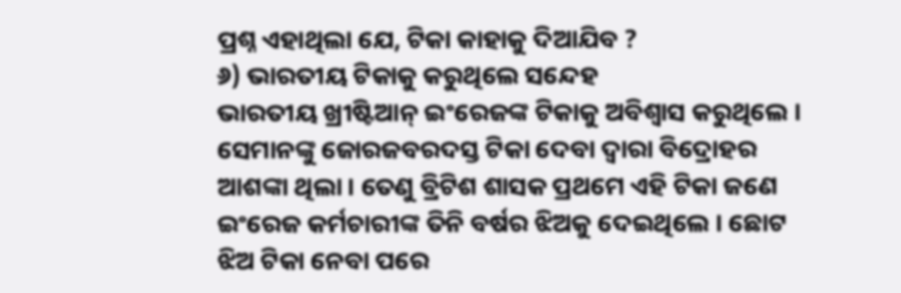ପ୍ରଶ୍ନ ଏହାଥିଲା ଯେ, ଟିକା କାହାକୁ ଦିଆଯିବ ?
୬) ଭାରତୀୟ ଟିକାକୁ କରୁଥିଲେ ସନ୍ଦେହ
ଭାରତୀୟ ଖ୍ରୀଷ୍ଟିଆନ୍ ଇଂରେଜଙ୍କ ଟିକାକୁ ଅବିଶ୍ୱାସ କରୁଥିଲେ । ସେମାନଙ୍କୁ ଜୋରଜବରଦସ୍ତ ଟିକା ଦେବା ଦ୍ୱାରା ବିଦ୍ରୋହର ଆଶଙ୍କା ଥିଲା । ତେଣୁ ବ୍ରିଟିଶ ଶାସକ ପ୍ରଥମେ ଏହି ଟିକା ଜଣେ ଇଂରେଜ କର୍ମଚାରୀଙ୍କ ତିନି ବର୍ଷର ଝିଅକୁ ଦେଇଥିଲେ । ଛୋଟ ଝିଅ ଟିକା ନେବା ପରେ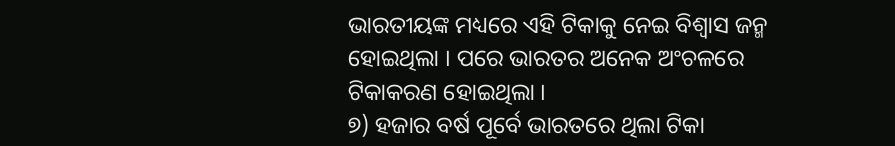ଭାରତୀୟଙ୍କ ମଧ୍ୟରେ ଏହି ଟିକାକୁ ନେଇ ବିଶ୍ୱାସ ଜନ୍ମ ହୋଇଥିଲା । ପରେ ଭାରତର ଅନେକ ଅଂଚଳରେ ଟିକାକରଣ ହୋଇଥିଲା ।
୭) ହଜାର ବର୍ଷ ପୂର୍ବେ ଭାରତରେ ଥିଲା ଟିକା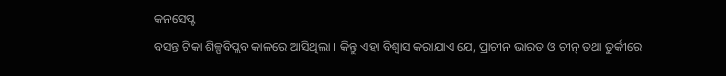କନସେପ୍ଟ
ବସନ୍ତ ଟିକା ଶିଳ୍ପବିପ୍ଲବ କାଳରେ ଆସିଥିଲା । କିନ୍ତୁ ଏହା ବିଶ୍ୱାସ କରାଯାଏ ଯେ, ପ୍ରାଚୀନ ଭାରତ ଓ ଚୀନ୍ ତଥା ତୁର୍କୀରେ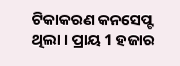ଟିକାକରଣ କନସେପ୍ଟ ଥିଲା । ପ୍ରାୟ 1 ହଜାର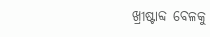ଖ୍ରୀଷ୍ଟାବ୍ଦ ବେଳକୁ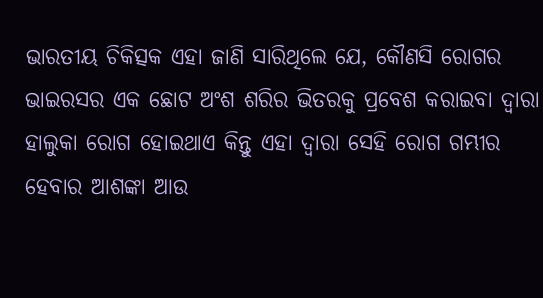ଭାରତୀୟ ଚିକିତ୍ସକ ଏହା ଜାଣି ସାରିଥିଲେ ଯେ, କୌଣସି ରୋଗର ଭାଇରସର ଏକ ଛୋଟ ଅଂଶ ଶରିର ଭିତରକୁ ପ୍ରବେଶ କରାଇବା ଦ୍ୱାରା ହାଲୁକା ରୋଗ ହୋଇଥାଏ କିନ୍ତୁ ଏହା ଦ୍ୱାରା ସେହି ରୋଗ ଗମ୍ଭୀର ହେବାର ଆଶଙ୍କା ଆଉ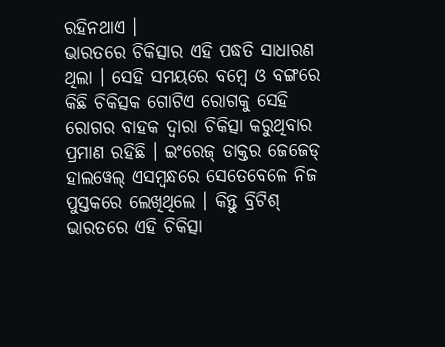ରହିନଥାଏ ।
ଭାରତରେ ଚିକିତ୍ସାର ଏହି ପଦ୍ଧତି ସାଧାରଣ ଥିଲା । ସେହି ସମୟରେ ବମ୍ବେ ଓ ବଙ୍ଗରେ କିଛି ଚିକିତ୍ସକ ଗୋଟିଏ ରୋଗକୁ ସେହି ରୋଗର ବାହକ ଦ୍ୱାରା ଚିକିତ୍ସା କରୁଥିବାର ପ୍ରମାଣ ରହିଛି । ଇଂରେଜ୍ ଡାକ୍ତର ଜେଜେଡ୍ ହାଲୱେଲ୍ ଏସମ୍ବନ୍ଧରେ ସେତେବେଳେ ନିଜ ପୁସ୍ତକରେ ଲେଖିଥିଲେ । କିନ୍ତୁ ବ୍ରିଟିଶ୍ ଭାରତରେ ଏହି ଚିକିତ୍ସା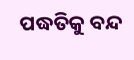ପଦ୍ଧତିକୁ ବନ୍ଦ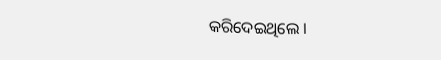କରିଦେଇଥିଲେ ।